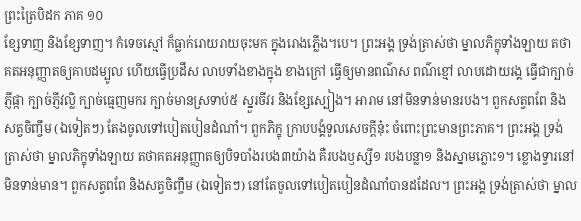ព្រះត្រៃបិដក ភាគ ១០
ខ្សែទាញ និងខ្សែទាញ។ កំទេចស្មៅ ក៏ធ្លាក់រោយរាយចុះមក ក្នុងរោងភ្លើង។បេ។ ព្រះអង្គ ទ្រង់ត្រាស់ថា ម្នាលភិក្ខុទាំងឡាយ តថាគតអនុញ្ញាតឲ្យគាបដម្បូល ហើយធ្វើប្រដឹស លាបទាំងខាងក្នុង ខាងក្រៅ ធ្វើឲ្យមានពណ៌ស ពណ៌ខ្មៅ លាបដោយរង្គ ធ្វើជាក្បាច់ភ្ញីផ្កា ក្បាច់ភ្ញីវល្លិ ក្បាច់ធ្មេញមករ ក្បាច់មានស្រទាប់៥ ស្នួរចីវរ និងខ្សែស្បៀង។ អារាម នៅមិនទាន់មានរបង។ ពួកសត្វពពែ និងសត្វចិញ្ចឹម (ឯទៀតៗ) តែងចូលទៅបៀតបៀនដំណាំ។ ពួកភិក្ខុ ក្រាបបង្គំទូលសេចក្តីនុ៎ះ ចំពោះព្រះមានព្រះភាគ។ ព្រះអង្គ ទ្រង់ត្រាស់ថា ម្នាលភិក្ខុទាំងឡាយ តថាគតអនុញ្ញាតឲ្យបិទបាំងរបង៣យ៉ាង គឺរបងឫស្សី១ របងបន្លា១ និងស្នាមភ្លោះ១។ ខ្លោងទ្វារនៅមិនទាន់មាន។ ពួកសត្វពពែ និងសត្វចិញ្ចឹម (ឯទៀតៗ) នៅតែចូលទៅបៀតបៀនដំណាំបានដដែល។ ព្រះអង្គ ទ្រង់ត្រាស់ថា ម្នាល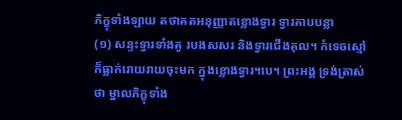ភិក្ខុទាំងឡាយ តថាគតអនុញ្ញាតខ្លោងទ្វារ ទ្វារគាបបន្លា
(១) សន្ទះទ្វារទាំងគូ របងសសរ និងទ្វារជើងគុល។ កំទេចស្មៅ ក៏ធ្លាក់រោយរាយចុះមក ក្នុងខ្លោងទ្វារ។បេ។ ព្រះអង្គ ទ្រង់ត្រាស់ថា ម្នាលភិក្ខុទាំង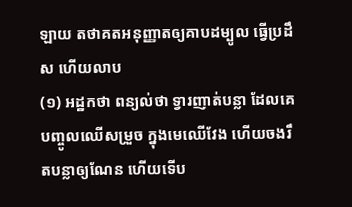ឡាយ តថាគតអនុញ្ញាតឲ្យគាបដម្បូល ធ្វើប្រដឹស ហើយលាប
(១) អដ្ឋកថា ពន្យល់ថា ទ្វារញាត់បន្លា ដែលគេបញ្ចូលឈើសម្រួច ក្នុងមេឈើវែង ហើយចងរឹតបន្លាឲ្យណែន ហើយទើប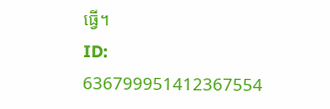ធ្វើ។
ID: 636799951412367554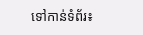ទៅកាន់ទំព័រ៖